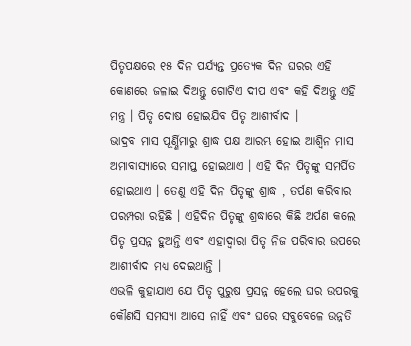ପିତୃପକ୍ଷରେ ୧୫ ଦିନ ପର୍ଯ୍ୟନ୍ତ ପ୍ରତ୍ୟେକ ଦିନ ଘରର ଏହି କୋଣରେ ଜଳାଇ ଦିଅନ୍ତୁ ଗୋଟିଏ ଦୀପ ଏବଂ କହି ଦିଅନ୍ତୁ ଏହି ମନ୍ତ୍ର । ପିତୃ ଦୋଷ ହୋଇଯିବ ପିତୃ ଆଶୀର୍ବାଦ ।
ଭାଦ୍ରବ ମାସ ପୂର୍ଣ୍ଣିମାରୁ ଶ୍ରାଦ୍ଧ ପକ୍ଷ ଆରମ୍ଭ ହୋଇ ଆଶ୍ୱିନ ମାସ ଅମାବାସ୍ୟାରେ ସମାପ୍ତ ହୋଇଥାଏ । ଏହି ଦିନ ପିତୃଙ୍କୁ ସମର୍ପିତ ହୋଇଥାଏ । ତେଣୁ ଏହି ଦିନ ପିତୃଙ୍କୁ ଶ୍ରାଦ୍ଧ , ତର୍ପଣ କରିବାର ପରମ୍ପରା ରହିଛି । ଏହିଦିନ ପିତୃଙ୍କୁ ଶ୍ରଦ୍ଧାରେ କିଛି ଅର୍ପଣ କଲେ ପିତୃ ପ୍ରସନ୍ନ ହୁଅନ୍ତି ଏବଂ ଏହାଦ୍ବାରା ପିତୃ ନିଜ ପରିବାର ଉପରେ ଆଶୀର୍ବାଦ ମଧ୍ୟ ଦେଇଥାନ୍ତି ।
ଏଭଳି କୁହାଯାଏ ଯେ ପିତୃ ପୁରୁଷ ପ୍ରସନ୍ନ ହେଲେ ଘର ଉପରକୁ କୌଣସି ସମସ୍ୟା ଆସେ ନାହିଁ ଏବଂ ଘରେ ସବୁବେଳେ ଉନ୍ନତି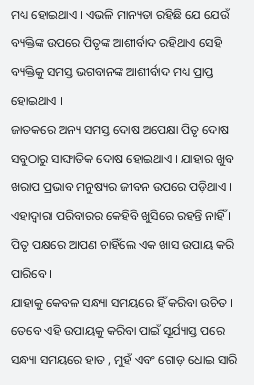ମଧ୍ୟ ହୋଇଥାଏ । ଏଭଳି ମାନ୍ୟତା ରହିଛି ଯେ ଯେଉଁ ବ୍ୟକ୍ତିଙ୍କ ଉପରେ ପିତୃଙ୍କ ଆଶୀର୍ବାଦ ରହିଥାଏ ସେହି ବ୍ୟକ୍ତିକୁ ସମସ୍ତ ଭଗବାନଙ୍କ ଆଶୀର୍ବାଦ ମଧ୍ୟ ପ୍ରାପ୍ତ ହୋଇଥାଏ ।
ଜାତକରେ ଅନ୍ୟ ସମସ୍ତ ଦୋଷ ଅପେକ୍ଷା ପିତୃ ଦୋଷ ସବୁଠାରୁ ସାଙ୍ଘାତିକ ଦୋଷ ହୋଇଥାଏ । ଯାହାର ଖୁବ ଖରାପ ପ୍ରଭାବ ମନୁଷ୍ୟର ଜୀବନ ଉପରେ ପଡ଼ିଥାଏ । ଏହାଦ୍ବାରା ପରିବାରର କେହିବି ଖୁସିରେ ରହନ୍ତି ନାହିଁ । ପିତୃ ପକ୍ଷରେ ଆପଣ ଚାହିଁଲେ ଏକ ଖାସ ଉପାୟ କରି ପାରିବେ ।
ଯାହାକୁ କେବଳ ସନ୍ଧ୍ୟା ସମୟରେ ହିଁ କରିବା ଉଚିତ । ତେବେ ଏହି ଉପାୟକୁ କରିବା ପାଇଁ ସୂର୍ଯ୍ୟାସ୍ତ ପରେ ସନ୍ଧ୍ୟା ସମୟରେ ହାତ , ମୁହଁ ଏବଂ ଗୋଡ଼ ଧୋଇ ସାରି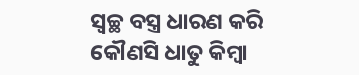ସ୍ୱଚ୍ଛ ବସ୍ତ୍ର ଧାରଣ କରି କୌଣସି ଧାତୁ କିମ୍ବା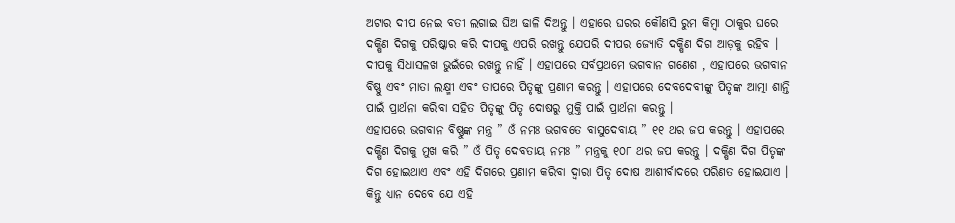ଅଟାର ଦୀପ ନେଇ ବତୀ ଲଗାଇ ଘିଅ ଢାଳି ଦିଅନ୍ତୁ । ଏହାରେ ଘରର କୌଣସି ରୁମ କିମ୍ବା ଠାକୁର ଘରେ ଦକ୍ଷିଣ ଦିଗକୁ ପରିଷ୍କାର କରି ଦୀପକୁ ଏପରି ରଖନ୍ତୁ ଯେପରି ଦୀପର ଜ୍ୟୋତି ଦକ୍ଷିଣ ଦିଗ ଆଡ଼କୁ ରହିବ ।
ଦୀପକୁ ସିଧାସଳଖ ଭୁଇଁରେ ରଖନ୍ତୁ ନାହିଁ । ଏହାପରେ ସର୍ବପ୍ରଥମେ ଭଗବାନ ଗଣେଶ , ଏହାପରେ ଭଗବାନ ବିଷ୍ଣୁ ଏବଂ ମାତା ଲକ୍ଷ୍ମୀ ଏବଂ ତାପରେ ପିତୃଙ୍କୁ ପ୍ରଣାମ କରନ୍ତୁ । ଏହାପରେ ଦେବଦେବୀଙ୍କୁ ପିତୃଙ୍କ ଆତ୍ମା ଶାନ୍ତି ପାଇଁ ପ୍ରାର୍ଥନା କରିବା ସହିତ ପିତୃଙ୍କୁ ପିତୃ ଦୋଷରୁ ମୁକ୍ତି ପାଇଁ ପ୍ରାର୍ଥନା କରନ୍ତୁ ।
ଏହାପରେ ଭଗବାନ ବିଷ୍ଣୁଙ୍କ ମନ୍ତ୍ର ” ଓଁ ନମଃ ଭଗବତେ ବାସୁଦେବାୟ ” ୧୧ ଥର ଜପ କରନ୍ତୁ । ଏହାପରେ ଦକ୍ଷିଣ ଦିଗକୁ ମୁଖ କରି ” ଓଁ ପିତୃ ଦେବତାୟ ନମଃ ” ମନ୍ତ୍ରକୁ ୧୦୮ ଥର ଜପ କରନ୍ତୁ । ଦକ୍ଷିଣ ଦିଗ ପିତୃଙ୍କ ଦିଗ ହୋଇଥାଏ ଏବଂ ଏହି ଦିଗରେ ପ୍ରଣାମ କରିବା ଦ୍ୱାରା ପିତୃ ଦୋଷ ଆଶୀର୍ବାଦରେ ପରିଣତ ହୋଇଯାଏ । କିନ୍ତୁ ଧ୍ୟାନ ଦେବେ ଯେ ଏହି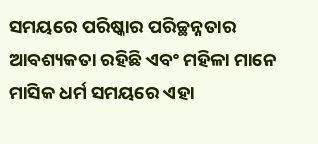ସମୟରେ ପରିଷ୍କାର ପରିଚ୍ଛନ୍ନତାର ଆବଶ୍ୟକତା ରହିଛି ଏବଂ ମହିଳା ମାନେ ମାସିକ ଧର୍ମ ସମୟରେ ଏହା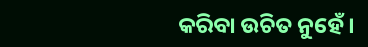କରିବା ଉଚିତ ନୁହେଁ ।